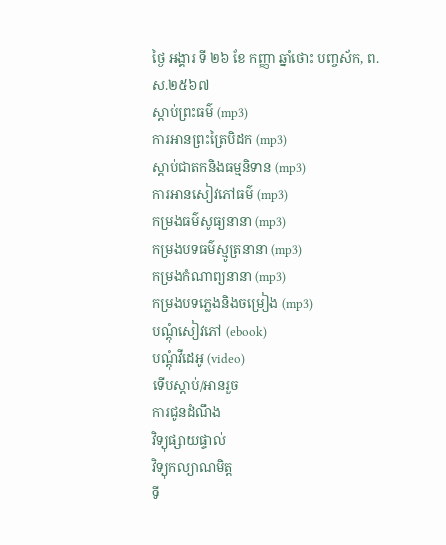ថ្ងៃ អង្គារ ទី ២៦ ខែ កញ្ញា ឆ្នាំថោះ បញ្ចស័ក, ព.ស.២៥៦៧
ស្តាប់ព្រះធម៌ (mp3)
ការអានព្រះត្រៃបិដក (mp3)
ស្តាប់ជាតកនិងធម្មនិទាន (mp3)
ការអានសៀវភៅធម៌ (mp3)
កម្រងធម៌សូធ្យនានា (mp3)
កម្រងបទធម៌ស្មូត្រនានា (mp3)
កម្រងកំណាព្យនានា (mp3)
កម្រងបទភ្លេងនិងចម្រៀង (mp3)
បណ្តុំសៀវភៅ (ebook)
បណ្តុំវីដេអូ (video)
ទើបស្តាប់/អានរួច
ការជូនដំណឹង
វិទ្យុផ្សាយផ្ទាល់
វិទ្យុកល្យាណមិត្ត
ទី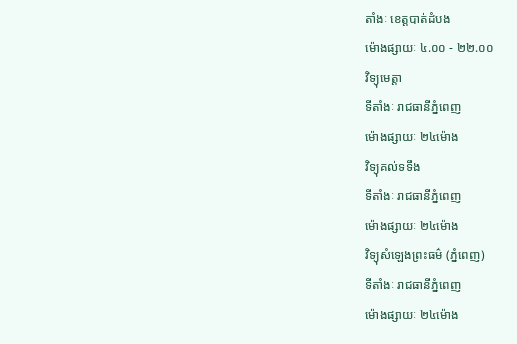តាំងៈ ខេត្តបាត់ដំបង
ម៉ោងផ្សាយៈ ៤.០០ - ២២.០០
វិទ្យុមេត្តា
ទីតាំងៈ រាជធានីភ្នំពេញ
ម៉ោងផ្សាយៈ ២៤ម៉ោង
វិទ្យុគល់ទទឹង
ទីតាំងៈ រាជធានីភ្នំពេញ
ម៉ោងផ្សាយៈ ២៤ម៉ោង
វិទ្យុសំឡេងព្រះធម៌ (ភ្នំពេញ)
ទីតាំងៈ រាជធានីភ្នំពេញ
ម៉ោងផ្សាយៈ ២៤ម៉ោង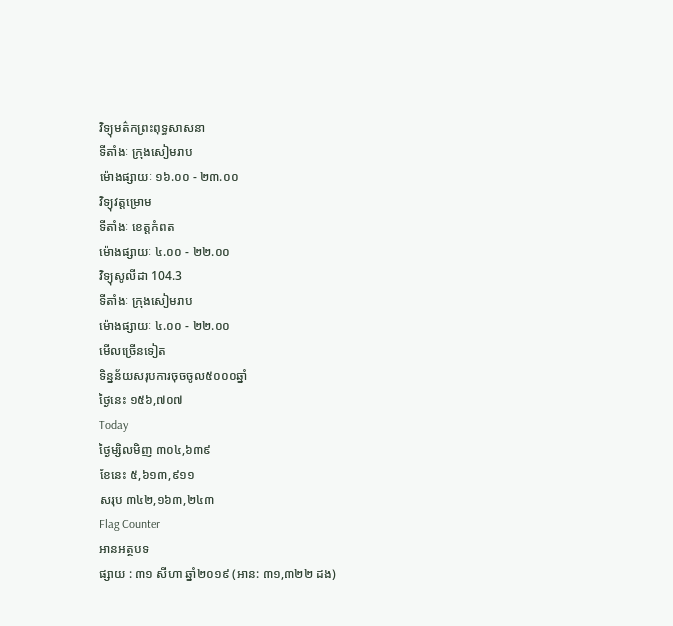វិទ្យុមត៌កព្រះពុទ្ធសាសនា
ទីតាំងៈ ក្រុងសៀមរាប
ម៉ោងផ្សាយៈ ១៦.០០ - ២៣.០០
វិទ្យុវត្តម្រោម
ទីតាំងៈ ខេត្តកំពត
ម៉ោងផ្សាយៈ ៤.០០ - ២២.០០
វិទ្យុសូលីដា 104.3
ទីតាំងៈ ក្រុងសៀមរាប
ម៉ោងផ្សាយៈ ៤.០០ - ២២.០០
មើលច្រើនទៀត
ទិន្នន័យសរុបការចុចចូល៥០០០ឆ្នាំ
ថ្ងៃនេះ ១៥៦,៧០៧
Today
ថ្ងៃម្សិលមិញ ៣០៤,៦៣៩
ខែនេះ ៥,៦១៣,៩១១
សរុប ៣៤២,១៦៣,២៤៣
Flag Counter
អានអត្ថបទ
ផ្សាយ : ៣១ សីហា ឆ្នាំ២០១៩ (អាន: ៣១,៣២២ ដង)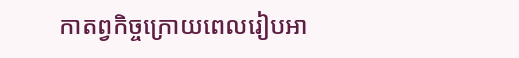កាតព្វកិច្ចក្រោយពេលរៀបអា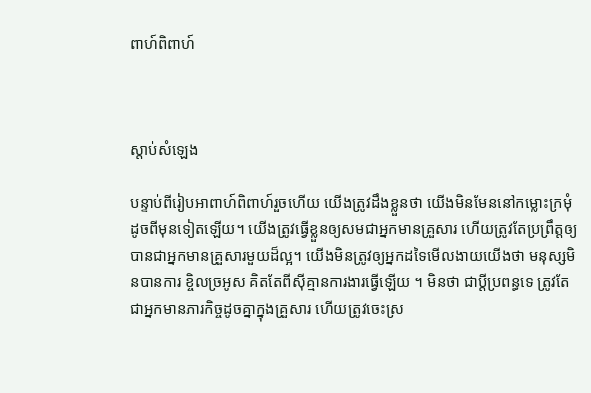ពាហ៍ពិពាហ៍



ស្តាប់សំឡេង

បន្ទាប់ពីរៀបអាពាហ៍ពិពាហ៍រួចហើយ យើងត្រូវដឹងខ្លួនថា យើងមិនមែននៅកម្លោះក្រមុំដូចពីមុនទៀតឡើយ។ យើងត្រូវធ្វើខ្លួនឲ្យសមជាអ្នកមានគ្រួសារ ហើយត្រូវតែប្រព្រឹត្តឲ្យបានជាអ្នកមានគ្រួសារមួយដ៏ល្អ។ យើងមិនត្រូវឲ្យអ្នកដទៃមើលងាយយើងថា មនុស្សមិនបានការ ខ្ចិលច្រអូស គិតតែពីស៊ីគ្មានការងារធ្វើឡើយ ។ មិនថា ជាប្ដីប្រពន្ធទេ ត្រូវតែជាអ្នកមានភារកិច្ចដូចគ្នាក្នុងគ្រួសារ ហើយត្រូវចេះស្រ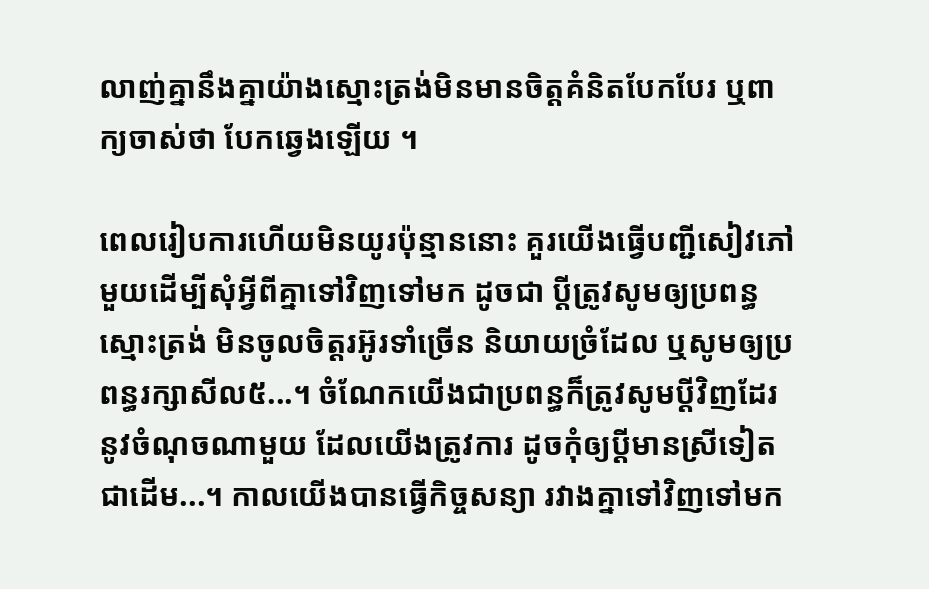លាញ់គ្នានឹងគ្នាយ៉ាងស្មោះត្រង់មិនមានចិត្តគំនិតបែកបែរ ឬពាក្យចាស់ថា បែកឆ្វេងឡើយ ។

ពេលរៀបការហើយមិនយូរប៉ុន្មាននោះ គួរយើងធ្វើបញ្ជីសៀវភៅមួយដើម្បីសុំអ្វីពីគ្នាទៅវិញទៅមក ដូចជា ប្ដីត្រូវសូមឲ្យប្រពន្ធស្មោះត្រង់ មិនចូលចិត្តរអ៊ូរទាំច្រើន និយាយច្រំដែល ឬសូមឲ្យប្រពន្ធរក្សាសីល៥...។ ចំណែកយើងជាប្រពន្ធក៏ត្រូវសូមប្ដីវិញដែរ នូវចំណុចណាមួយ ដែលយើងត្រូវការ ដូចកុំឲ្យប្ដីមានស្រីទៀតជាដើម...។ កាលយើងបានធ្វើកិច្ចសន្យា រវាងគ្នាទៅវិញទៅមក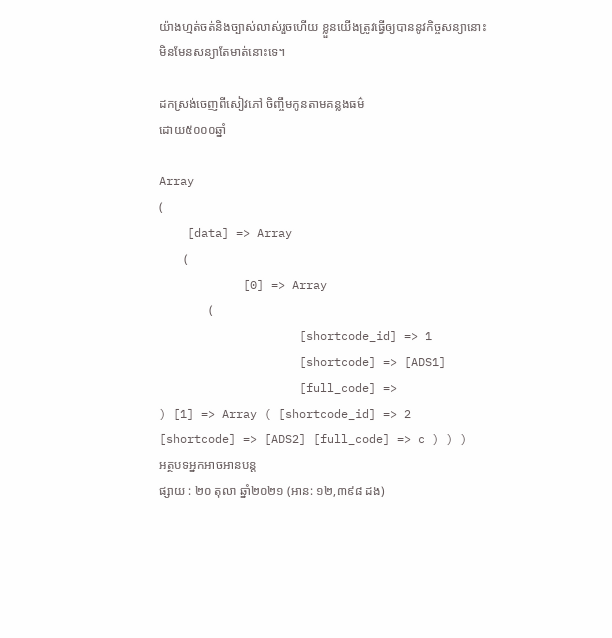យ៉ាងហ្មត់ចត់និងច្បាស់លាស់រួចហើយ ខ្លួនយើងត្រូវធ្វើឲ្យបាននូវកិច្ចសន្យានោះ មិនមែនសន្យាតែមាត់នោះទេ។

ដកស្រង់ចេញពីសៀវភៅ ចិញ្ចឹមកូនតាមគន្លងធម៌
ដោយ៥០០០ឆ្នាំ

Array
(
    [data] => Array
        (
            [0] => Array
                (
                    [shortcode_id] => 1
                    [shortcode] => [ADS1]
                    [full_code] =>
) [1] => Array ( [shortcode_id] => 2 [shortcode] => [ADS2] [full_code] => c ) ) )
អត្ថបទអ្នកអាចអានបន្ត
ផ្សាយ : ២០ តុលា ឆ្នាំ២០២១ (អាន: ១២,៣៩៨ ដង)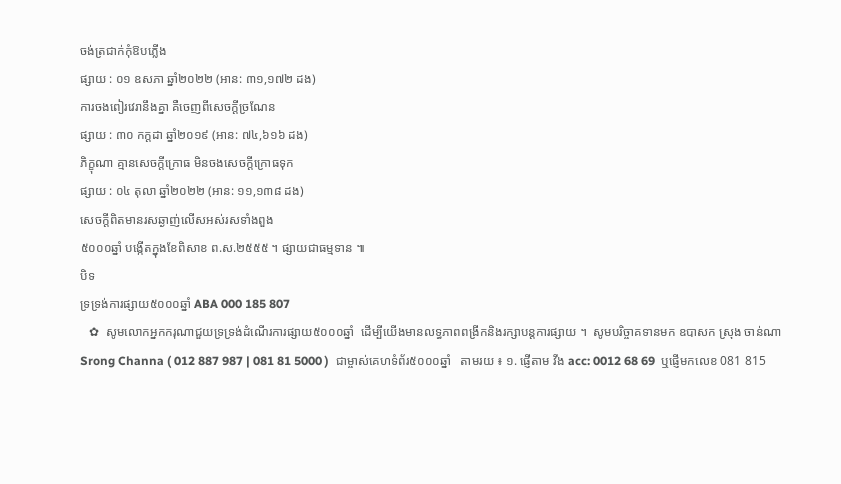ចង់ត្រជាក់កុំឱបភ្លើង
ផ្សាយ : ០១ ឧសភា ឆ្នាំ២០២២ (អាន: ៣១,១៧២ ដង)
ការចងពៀរវេរានឹងគ្នា គឺចេញពីសេចក្តីច្រណែន
ផ្សាយ : ៣០ កក្តដា ឆ្នាំ២០១៩ (អាន: ៧៤,៦១៦ ដង)
ភិក្ខុណា គ្មានសេចក្តីក្រោធ មិនចងសេចក្តីក្រោធទុក
ផ្សាយ : ០៤ តុលា ឆ្នាំ២០២២ (អាន: ១១,១៣៨ ដង)
សេចក្តីពិតមានរសឆ្ងាញ់លើសអស់រសទាំងពួង
៥០០០ឆ្នាំ បង្កើតក្នុងខែពិសាខ ព.ស.២៥៥៥ ។ ផ្សាយជាធម្មទាន ៕
បិទ
ទ្រទ្រង់ការផ្សាយ៥០០០ឆ្នាំ ABA 000 185 807
   ✿  សូមលោកអ្នកករុណាជួយទ្រទ្រង់ដំណើរការផ្សាយ៥០០០ឆ្នាំ  ដើម្បីយើងមានលទ្ធភាពពង្រីកនិងរក្សាបន្តការផ្សាយ ។  សូមបរិច្ចាគទានមក ឧបាសក ស្រុង ចាន់ណា Srong Channa ( 012 887 987 | 081 81 5000 )  ជាម្ចាស់គេហទំព័រ៥០០០ឆ្នាំ   តាមរយ ៖ ១. ផ្ញើតាម វីង acc: 0012 68 69  ឬផ្ញើមកលេខ 081 815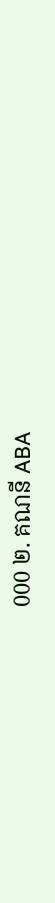000 ២. គណនី ABA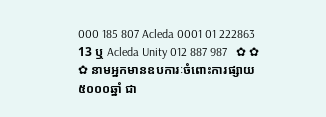000 185 807 Acleda 0001 01 222863 13 ឬ Acleda Unity 012 887 987   ✿ ✿ ✿ នាមអ្នកមានឧបការៈចំពោះការផ្សាយ៥០០០ឆ្នាំ ជា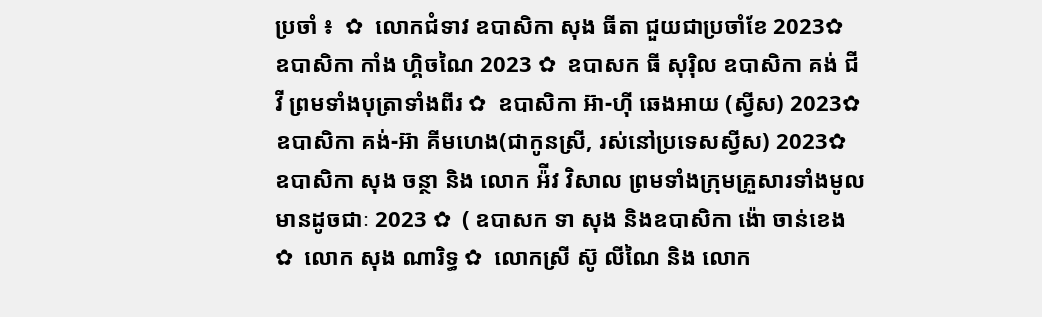ប្រចាំ ៖  ✿  លោកជំទាវ ឧបាសិកា សុង ធីតា ជួយជាប្រចាំខែ 2023✿  ឧបាសិកា កាំង ហ្គិចណៃ 2023 ✿  ឧបាសក ធី សុរ៉ិល ឧបាសិកា គង់ ជីវី ព្រមទាំងបុត្រាទាំងពីរ ✿  ឧបាសិកា អ៊ា-ហុី ឆេងអាយ (ស្វីស) 2023✿  ឧបាសិកា គង់-អ៊ា គីមហេង(ជាកូនស្រី, រស់នៅប្រទេសស្វីស) 2023✿  ឧបាសិកា សុង ចន្ថា និង លោក អ៉ីវ វិសាល ព្រមទាំងក្រុមគ្រួសារទាំងមូលមានដូចជាៈ 2023 ✿  ( ឧបាសក ទា សុង និងឧបាសិកា ង៉ោ ចាន់ខេង ✿  លោក សុង ណារិទ្ធ ✿  លោកស្រី ស៊ូ លីណៃ និង លោក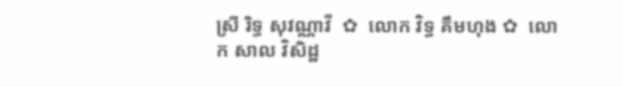ស្រី រិទ្ធ សុវណ្ណាវី  ✿  លោក វិទ្ធ គឹមហុង ✿  លោក សាល វិសិដ្ឋ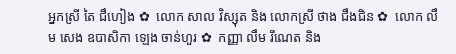អ្នកស្រី តៃ ជឹហៀង ✿  លោក សាល វិស្សុត និង លោកស្រី ថាង ជឹងជិន ✿  លោក លឹម សេង ឧបាសិកា ឡេង ចាន់ហួរ ✿  កញ្ញា លឹម រីណេត និង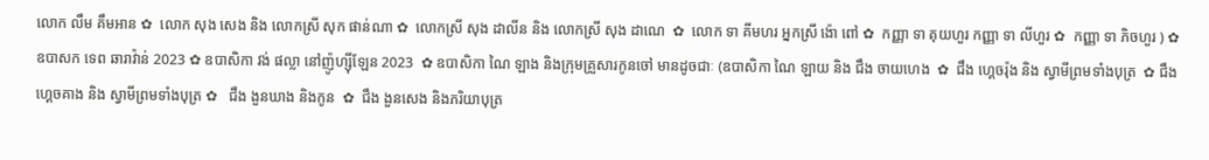លោក លឹម គឹមអាន ✿  លោក សុង សេង និង លោកស្រី សុក ផាន់ណា ✿  លោកស្រី សុង ដាលីន និង លោកស្រី សុង ដាណេ  ✿  លោក ទា គីមហរ អ្នកស្រី ង៉ោ ពៅ ✿  កញ្ញា ទា គុយហួរ កញ្ញា ទា លីហួរ ✿  កញ្ញា ទា ភិចហួរ ) ✿  ឧបាសក ទេព ឆារាវ៉ាន់ 2023 ✿ ឧបាសិកា វង់ ផល្លា នៅញ៉ូហ្ស៊ីឡែន 2023  ✿ ឧបាសិកា ណៃ ឡាង និងក្រុមគ្រួសារកូនចៅ មានដូចជាៈ (ឧបាសិកា ណៃ ឡាយ និង ជឹង ចាយហេង  ✿  ជឹង ហ្គេចរ៉ុង និង ស្វាមីព្រមទាំងបុត្រ  ✿ ជឹង ហ្គេចគាង និង ស្វាមីព្រមទាំងបុត្រ ✿   ជឹង ងួនឃាង និងកូន  ✿  ជឹង ងួនសេង និងភរិយាបុត្រ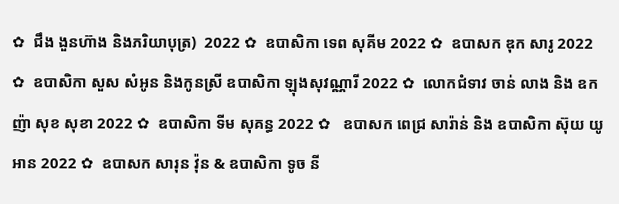✿  ជឹង ងួនហ៊ាង និងភរិយាបុត្រ)  2022 ✿  ឧបាសិកា ទេព សុគីម 2022 ✿  ឧបាសក ឌុក សារូ 2022 ✿  ឧបាសិកា សួស សំអូន និងកូនស្រី ឧបាសិកា ឡុងសុវណ្ណារី 2022 ✿  លោកជំទាវ ចាន់ លាង និង ឧកញ៉ា សុខ សុខា 2022 ✿  ឧបាសិកា ទីម សុគន្ធ 2022 ✿   ឧបាសក ពេជ្រ សារ៉ាន់ និង ឧបាសិកា ស៊ុយ យូអាន 2022 ✿  ឧបាសក សារុន វ៉ុន & ឧបាសិកា ទូច នី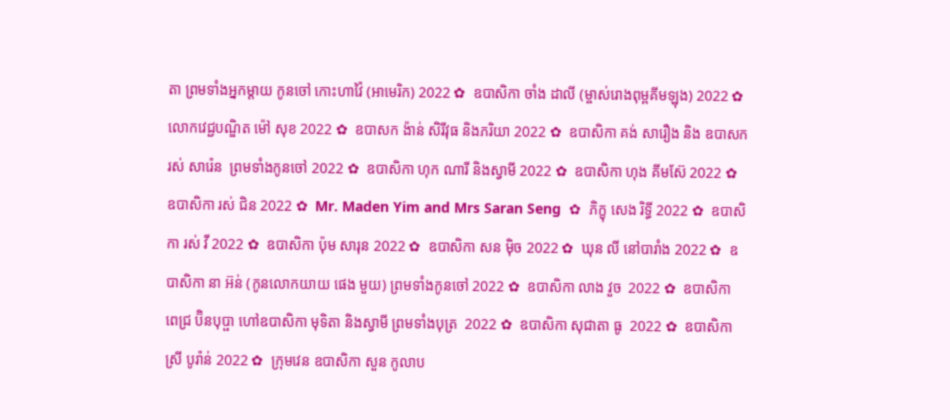តា ព្រមទាំងអ្នកម្តាយ កូនចៅ កោះហាវ៉ៃ (អាមេរិក) 2022 ✿  ឧបាសិកា ចាំង ដាលី (ម្ចាស់រោងពុម្ពគីមឡុង) 2022 ✿  លោកវេជ្ជបណ្ឌិត ម៉ៅ សុខ 2022 ✿  ឧបាសក ង៉ាន់ សិរីវុធ និងភរិយា 2022 ✿  ឧបាសិកា គង់ សារឿង និង ឧបាសក រស់ សារ៉េន  ព្រមទាំងកូនចៅ 2022 ✿  ឧបាសិកា ហុក ណារី និងស្វាមី 2022 ✿  ឧបាសិកា ហុង គីមស៊ែ 2022 ✿  ឧបាសិកា រស់ ជិន 2022 ✿  Mr. Maden Yim and Mrs Saran Seng  ✿  ភិក្ខុ សេង រិទ្ធី 2022 ✿  ឧបាសិកា រស់ វី 2022 ✿  ឧបាសិកា ប៉ុម សារុន 2022 ✿  ឧបាសិកា សន ម៉ិច 2022 ✿  ឃុន លី នៅបារាំង 2022 ✿  ឧបាសិកា នា អ៊ន់ (កូនលោកយាយ ផេង មួយ) ព្រមទាំងកូនចៅ 2022 ✿  ឧបាសិកា លាង វួច  2022 ✿  ឧបាសិកា ពេជ្រ ប៊ិនបុប្ផា ហៅឧបាសិកា មុទិតា និងស្វាមី ព្រមទាំងបុត្រ  2022 ✿  ឧបាសិកា សុជាតា ធូ  2022 ✿  ឧបាសិកា ស្រី បូរ៉ាន់ 2022 ✿  ក្រុមវេន ឧបាសិកា សួន កូលាប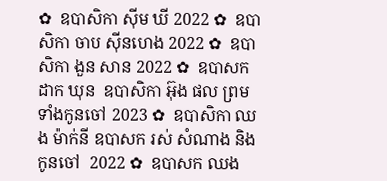✿  ឧបាសិកា ស៊ីម ឃី 2022 ✿  ឧបាសិកា ចាប ស៊ីនហេង 2022 ✿  ឧបាសិកា ងួន សាន 2022 ✿  ឧបាសក ដាក ឃុន  ឧបាសិកា អ៊ុង ផល ព្រមទាំងកូនចៅ 2023 ✿  ឧបាសិកា ឈង ម៉ាក់នី ឧបាសក រស់ សំណាង និងកូនចៅ  2022 ✿  ឧបាសក ឈង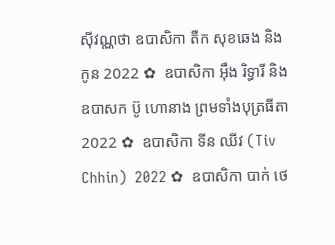សុីវណ្ណថា ឧបាសិកា តឺក សុខឆេង និងកូន 2022 ✿  ឧបាសិកា អុឹង រិទ្ធារី និង ឧបាសក ប៊ូ ហោនាង ព្រមទាំងបុត្រធីតា  2022 ✿  ឧបាសិកា ទីន ឈីវ (Tiv Chhin)  2022 ✿  ឧបាសិកា បាក់ ថេ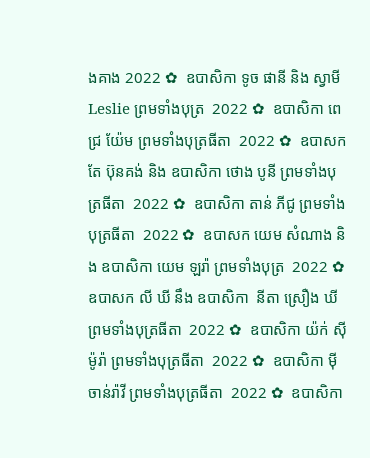ងគាង 2022 ✿  ឧបាសិកា ទូច ផានី និង ស្វាមី Leslie ព្រមទាំងបុត្រ  2022 ✿  ឧបាសិកា ពេជ្រ យ៉ែម ព្រមទាំងបុត្រធីតា  2022 ✿  ឧបាសក តែ ប៊ុនគង់ និង ឧបាសិកា ថោង បូនី ព្រមទាំងបុត្រធីតា  2022 ✿  ឧបាសិកា តាន់ ភីជូ ព្រមទាំងបុត្រធីតា  2022 ✿  ឧបាសក យេម សំណាង និង ឧបាសិកា យេម ឡរ៉ា ព្រមទាំងបុត្រ  2022 ✿  ឧបាសក លី ឃី នឹង ឧបាសិកា  នីតា ស្រឿង ឃី  ព្រមទាំងបុត្រធីតា  2022 ✿  ឧបាសិកា យ៉ក់ សុីម៉ូរ៉ា ព្រមទាំងបុត្រធីតា  2022 ✿  ឧបាសិកា មុី ចាន់រ៉ាវី ព្រមទាំងបុត្រធីតា  2022 ✿  ឧបាសិកា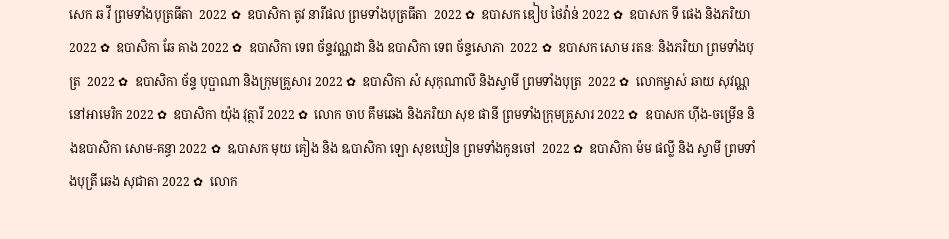សេក ឆ វី ព្រមទាំងបុត្រធីតា  2022 ✿  ឧបាសិកា តូវ នារីផល ព្រមទាំងបុត្រធីតា  2022 ✿  ឧបាសក ឌៀប ថៃវ៉ាន់ 2022 ✿  ឧបាសក ទី ផេង និងភរិយា 2022 ✿  ឧបាសិកា ឆែ គាង 2022 ✿  ឧបាសិកា ទេព ច័ន្ទវណ្ណដា និង ឧបាសិកា ទេព ច័ន្ទសោភា  2022 ✿  ឧបាសក សោម រតនៈ និងភរិយា ព្រមទាំងបុត្រ  2022 ✿  ឧបាសិកា ច័ន្ទ បុប្ផាណា និងក្រុមគ្រួសារ 2022 ✿  ឧបាសិកា សំ សុកុណាលី និងស្វាមី ព្រមទាំងបុត្រ  2022 ✿  លោកម្ចាស់ ឆាយ សុវណ្ណ នៅអាមេរិក 2022 ✿  ឧបាសិកា យ៉ុង វុត្ថារី 2022 ✿  លោក ចាប គឹមឆេង និងភរិយា សុខ ផានី ព្រមទាំងក្រុមគ្រួសារ 2022 ✿  ឧបាសក ហ៊ីង-ចម្រើន និងឧបាសិកា សោម-គន្ធា 2022 ✿  ឩបាសក មុយ គៀង និង ឩបាសិកា ឡោ សុខឃៀន ព្រមទាំងកូនចៅ  2022 ✿  ឧបាសិកា ម៉ម ផល្លី និង ស្វាមី ព្រមទាំងបុត្រី ឆេង សុជាតា 2022 ✿  លោក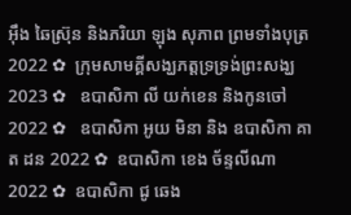អ៊ឹង ឆៃស្រ៊ុន និងភរិយា ឡុង សុភាព ព្រមទាំងបុត្រ 2022 ✿  ក្រុមសាមគ្គីសង្ឃភត្តទ្រទ្រង់ព្រះសង្ឃ 2023 ✿   ឧបាសិកា លី យក់ខេន និងកូនចៅ 2022 ✿   ឧបាសិកា អូយ មិនា និង ឧបាសិកា គាត ដន 2022 ✿  ឧបាសិកា ខេង ច័ន្ទលីណា 2022 ✿  ឧបាសិកា ជូ ឆេង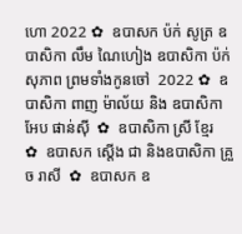ហោ 2022 ✿  ឧបាសក ប៉ក់ សូត្រ ឧបាសិកា លឹម ណៃហៀង ឧបាសិកា ប៉ក់ សុភាព ព្រមទាំងកូនចៅ  2022 ✿  ឧបាសិកា ពាញ ម៉ាល័យ និង ឧបាសិកា អែប ផាន់ស៊ី  ✿  ឧបាសិកា ស្រី ខ្មែរ  ✿  ឧបាសក ស្តើង ជា និងឧបាសិកា គ្រួច រាសី  ✿  ឧបាសក ឧ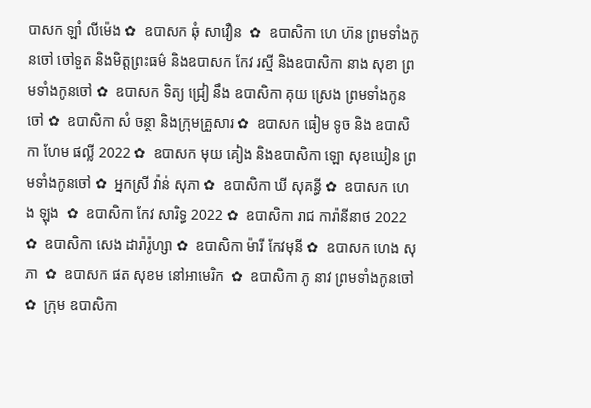បាសក ឡាំ លីម៉េង ✿  ឧបាសក ឆុំ សាវឿន  ✿  ឧបាសិកា ហេ ហ៊ន ព្រមទាំងកូនចៅ ចៅទួត និងមិត្តព្រះធម៌ និងឧបាសក កែវ រស្មី និងឧបាសិកា នាង សុខា ព្រមទាំងកូនចៅ ✿  ឧបាសក ទិត្យ ជ្រៀ នឹង ឧបាសិកា គុយ ស្រេង ព្រមទាំងកូនចៅ ✿  ឧបាសិកា សំ ចន្ថា និងក្រុមគ្រួសារ ✿  ឧបាសក ធៀម ទូច និង ឧបាសិកា ហែម ផល្លី 2022 ✿  ឧបាសក មុយ គៀង និងឧបាសិកា ឡោ សុខឃៀន ព្រមទាំងកូនចៅ ✿  អ្នកស្រី វ៉ាន់ សុភា ✿  ឧបាសិកា ឃី សុគន្ធី ✿  ឧបាសក ហេង ឡុង  ✿  ឧបាសិកា កែវ សារិទ្ធ 2022 ✿  ឧបាសិកា រាជ ការ៉ានីនាថ 2022 ✿  ឧបាសិកា សេង ដារ៉ារ៉ូហ្សា ✿  ឧបាសិកា ម៉ារី កែវមុនី ✿  ឧបាសក ហេង សុភា  ✿  ឧបាសក ផត សុខម នៅអាមេរិក  ✿  ឧបាសិកា ភូ នាវ ព្រមទាំងកូនចៅ ✿  ក្រុម ឧបាសិកា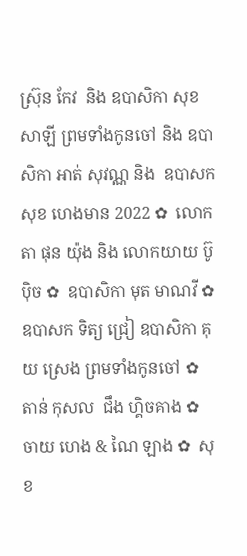ស្រ៊ុន កែវ  និង ឧបាសិកា សុខ សាឡី ព្រមទាំងកូនចៅ និង ឧបាសិកា អាត់ សុវណ្ណ និង  ឧបាសក សុខ ហេងមាន 2022 ✿  លោកតា ផុន យ៉ុង និង លោកយាយ ប៊ូ ប៉ិច ✿  ឧបាសិកា មុត មាណវី ✿  ឧបាសក ទិត្យ ជ្រៀ ឧបាសិកា គុយ ស្រេង ព្រមទាំងកូនចៅ ✿  តាន់ កុសល  ជឹង ហ្គិចគាង ✿  ចាយ ហេង & ណៃ ឡាង ✿  សុខ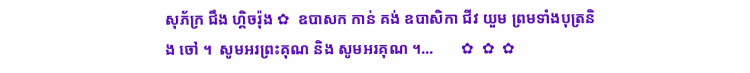សុភ័ក្រ ជឹង ហ្គិចរ៉ុង ✿  ឧបាសក កាន់ គង់ ឧបាសិកា ជីវ យួម ព្រមទាំងបុត្រនិង ចៅ ។  សូមអរព្រះគុណ និង សូមអរគុណ ។...       ✿  ✿  ✿